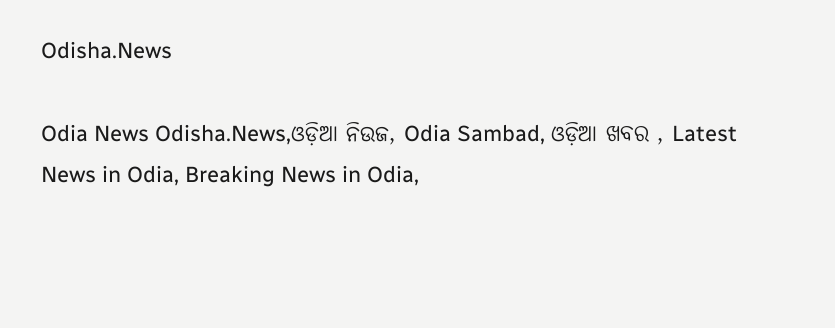Odisha.News

Odia News Odisha.News,ଓଡ଼ିଆ ନିଉଜ, Odia Sambad, ଓଡ଼ିଆ ଖବର , Latest News in Odia, Breaking News in Odia,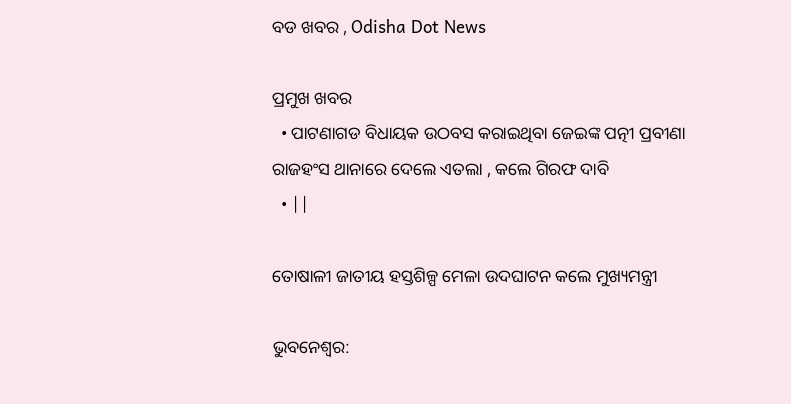ବଡ ଖବର , Odisha Dot News

ପ୍ରମୁଖ ଖବର
  • ପାଟଣାଗଡ ବିଧାୟକ ଉଠବସ କରାଇଥିବା ଜେଇଙ୍କ ପତ୍ନୀ ପ୍ରବୀଣା ରାଜହଂସ ଥାନାରେ ଦେଲେ ଏତଲା , କଲେ ଗିରଫ ଦାବି
  • ||

ତୋଷାଳୀ ଜାତୀୟ ହସ୍ତଶିଳ୍ପ ମେଳା ଉଦଘାଟନ କଲେ ମୁଖ୍ୟମନ୍ତ୍ରୀ

ଭୁବନେଶ୍ୱର: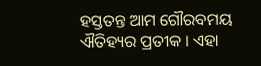ହସ୍ତତନ୍ତ ଆମ ଗୌରବମୟ ଐତିହ୍ୟର ପ୍ରତୀକ । ଏହା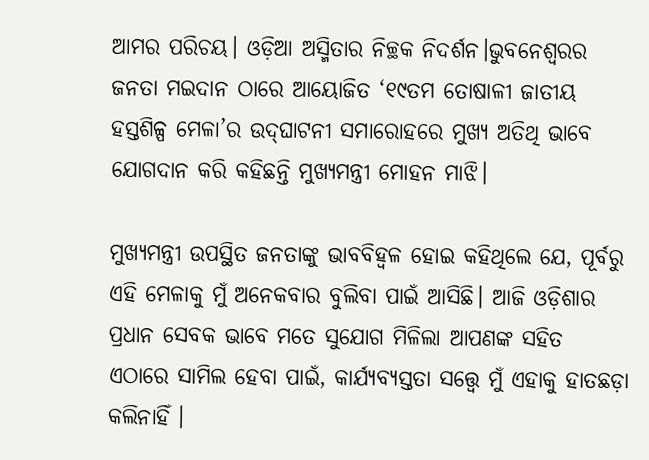ଆମର ପରିଚୟ। ଓଡ଼ିଆ ଅସ୍ମିତାର ନିଚ୍ଛକ ନିଦର୍ଶନ।ଭୁବନେଶ୍ୱରର ଜନତା ମଇଦାନ ଠାରେ ଆୟୋଜିତ ‘୧୯ତମ ତୋଷାଳୀ ଜାତୀୟ ହସ୍ତଶିଳ୍ପ ମେଳା’ର ଉଦ୍‍ଘାଟନୀ ସମାରୋହରେ ମୁଖ୍ୟ ଅତିଥି ଭାବେ ଯୋଗଦାନ କରି କହିଛନ୍ତି ମୁଖ୍ୟମନ୍ତ୍ରୀ ମୋହନ ମାଝି।

ମୁଖ୍ୟମନ୍ତ୍ରୀ ଉପସ୍ଥିତ ଜନତାଙ୍କୁ ଭାବବିହ୍ୱଳ ହୋଇ କହିଥିଲେ ଯେ, ପୂର୍ବରୁ ଏହି ମେଳାକୁ ମୁଁ ଅନେକବାର ବୁଲିବା ପାଇଁ ଆସିଛି। ଆଜି ଓଡ଼ିଶାର ପ୍ରଧାନ ସେବକ ଭାବେ ମତେ ସୁଯୋଗ ମିଳିଲା ଆପଣଙ୍କ ସହିତ ଏଠାରେ ସାମିଲ ହେବା ପାଇଁ, କାର୍ଯ୍ୟବ୍ୟସ୍ତତା ସତ୍ତ୍ୱେ ମୁଁ ଏହାକୁ ହାତଛଡ଼ା କଲିନାହିଁ ।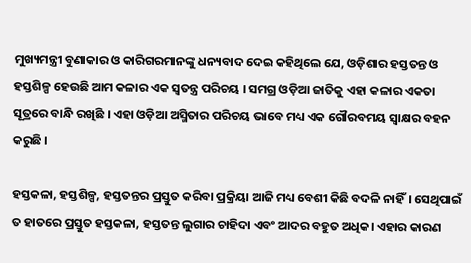ମୁଖ୍ୟମନ୍ତ୍ରୀ ବୁଣାକାର ଓ କାରିଗରମାନଙ୍କୁ ଧନ୍ୟବାଦ ଦେଇ କହିଥିଲେ ଯେ, ଓଡ଼ିଶାର ହସ୍ତତନ୍ତ ଓ ହସ୍ତଶିଳ୍ପ ହେଉଛି ଆମ କଳାର ଏକ ସ୍ୱତନ୍ତ୍ର ପରିଚୟ । ସମଗ୍ର ଓଡ଼ିଆ ଜାତିକୁ ଏହା କଳାର ଏକତା ସୂତ୍ରରେ ବାନ୍ଧି ରଖିଛି । ଏହା ଓଡ଼ିଆ ଅସ୍ମିତାର ପରିଚୟ ଭାବେ ମଧ୍ୟ ଏକ ଗୌରବମୟ ସ୍ଵାକ୍ଷର ବହନ କରୁଛି ।

ହସ୍ତକଳା, ହସ୍ତଶିଳ୍ପ, ହସ୍ତତନ୍ତର ପ୍ରସ୍ତୁତ କରିବା ପ୍ରକ୍ରିୟା ଆଜି ମଧ୍ୟ ବେଶୀ କିଛି ବଦଳି ନାହିଁ। ସେଥିପାଇଁ ତ ହାତରେ ପ୍ରସ୍ତୁତ ହସ୍ତକଳା, ହସ୍ତତନ୍ତ ଲୁଗାର ଚାହିଦା ଏବଂ ଆଦର ବହୁତ ଅଧିକ। ଏହାର କାରଣ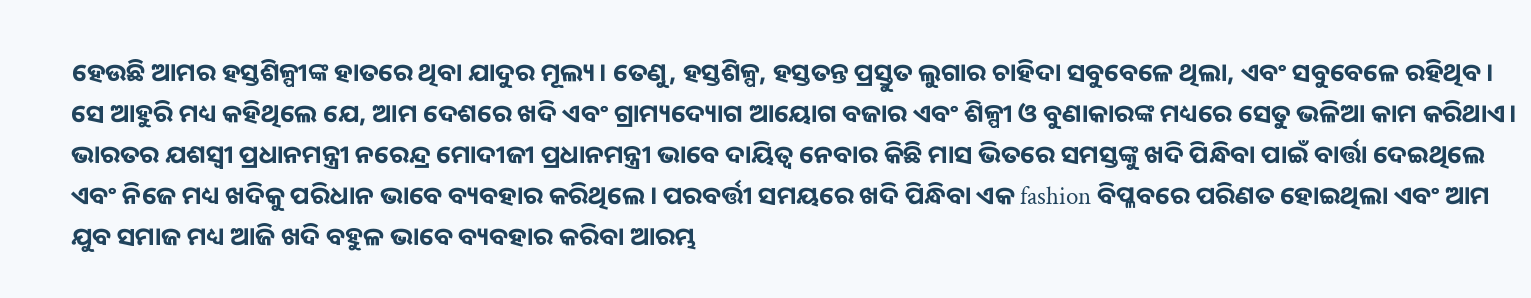ହେଉଛି ଆମର ହସ୍ତଶିଳ୍ପୀଙ୍କ ହାତରେ ଥିବା ଯାଦୁର ମୂଲ୍ୟ। ତେଣୁ, ହସ୍ତଶିଳ୍ପ, ହସ୍ତତନ୍ତ ପ୍ରସ୍ତୁତ ଲୁଗାର ଚାହିଦା ସବୁବେଳେ ଥିଲା, ଏବଂ ସବୁବେଳେ ରହିଥିବ। ସେ ଆହୁରି ମଧ୍ୟ କହିଥିଲେ ଯେ, ଆମ ଦେଶରେ ଖଦି ଏବଂ ଗ୍ରାମ୍ୟଦ୍ୟୋଗ ଆୟୋଗ ବଜାର ଏବଂ ଶିଳ୍ପୀ ଓ ବୁଣାକାରଙ୍କ ମଧ୍ୟରେ ସେତୁ ଭଳିଆ କାମ କରିଥାଏ। ଭାରତର ଯଶସ୍ଵୀ ପ୍ରଧାନମନ୍ତ୍ରୀ ନରେନ୍ଦ୍ର ମୋଦୀଜୀ ପ୍ରଧାନମନ୍ତ୍ରୀ ଭାବେ ଦାୟିତ୍ଵ ନେବାର କିଛି ମାସ ଭିତରେ ସମସ୍ତଙ୍କୁ ଖଦି ପିନ୍ଧିବା ପାଇଁ ବାର୍ତ୍ତା ଦେଇଥିଲେ ଏବଂ ନିଜେ ମଧ୍ୟ ଖଦିକୁ ପରିଧାନ ଭାବେ ବ୍ୟବହାର କରିଥିଲେ। ପରବର୍ତ୍ତୀ ସମୟରେ ଖଦି ପିନ୍ଧିବା ଏକ fashion ବିପ୍ଳବରେ ପରିଣତ ହୋଇଥିଲା ଏବଂ ଆମ ଯୁବ ସମାଜ ମଧ୍ୟ ଆଜି ଖଦି ବହୁଳ ଭାବେ ବ୍ୟବହାର କରିବା ଆରମ୍ଭ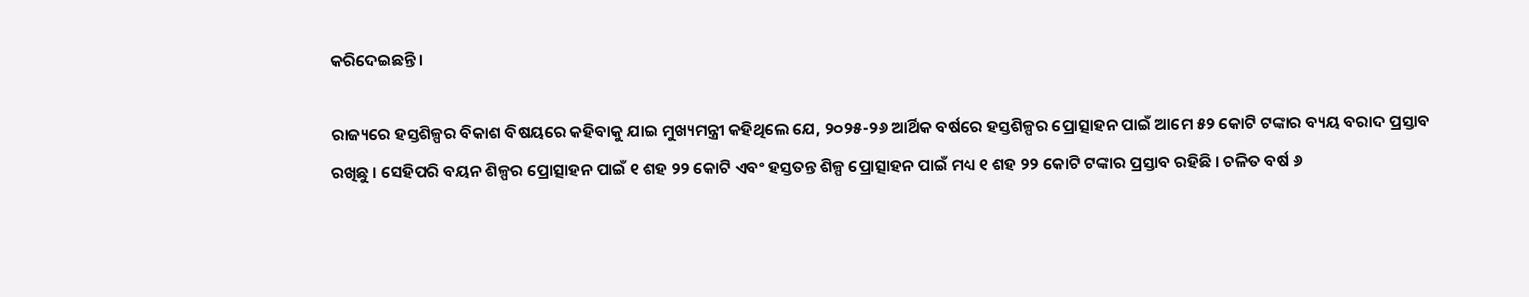କରିଦେଇଛନ୍ତି।

ରାଜ୍ୟରେ ହସ୍ତଶିଳ୍ପର ବିକାଶ ବିଷୟରେ କହିବାକୁ ଯାଇ ମୁଖ୍ୟମନ୍ତ୍ରୀ କହିଥିଲେ ଯେ, ୨୦୨୫-୨୬ ଆର୍ଥିକ ବର୍ଷରେ ହସ୍ତଶିଳ୍ପର ପ୍ରୋତ୍ସାହନ ପାଇଁ ଆମେ ୫୨ କୋଟି ଟଙ୍କାର ବ୍ୟୟ ବରାଦ ପ୍ରସ୍ତାବ ରଖିଛୁ । ସେହିପରି ବୟନ ଶିଳ୍ପର ପ୍ରୋତ୍ସାହନ ପାଇଁ ୧ ଶହ ୨୨ କୋଟି ଏବଂ ହସ୍ତତନ୍ତ ଶିଳ୍ପ ପ୍ରୋତ୍ସାହନ ପାଇଁ ମଧ୍ୟ ୧ ଶହ ୨୨ କୋଟି ଟଙ୍କାର ପ୍ରସ୍ତାବ ରହିଛି । ଚଳିତ ବର୍ଷ ୬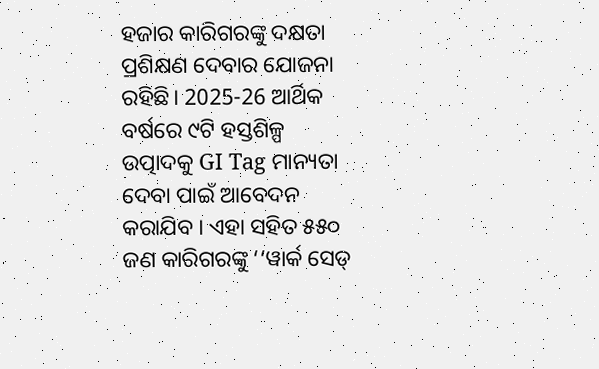ହଜାର କାରିଗରଙ୍କୁ ଦକ୍ଷତା ପ୍ରଶିକ୍ଷଣ ଦେବାର ଯୋଜନା ରହିଛି। 2025-26 ଆର୍ଥିକ ବର୍ଷରେ ୯ଟି ହସ୍ତଶିଳ୍ପ ଉତ୍ପାଦକୁ GI Tag ମାନ୍ୟତା ଦେବା ପାଇଁ ଆବେଦନ କରାଯିବ । ଏହା ସହିତ ୫୫୦ ଜଣ କାରିଗରଙ୍କୁ ‘‘ୱାର୍କ ସେଡ୍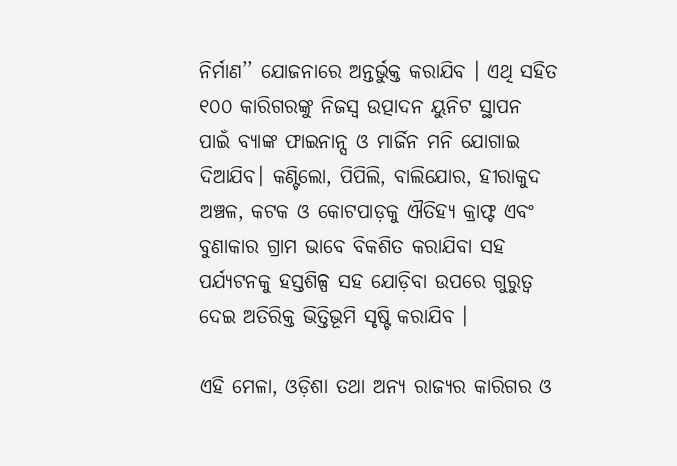ନିର୍ମାଣ’’ ଯୋଜନାରେ ଅନ୍ତର୍ଭୁକ୍ତ କରାଯିବ । ଏଥି ସହିତ ୧୦୦ କାରିଗରଙ୍କୁ ନିଜସ୍ୱ ଉତ୍ପାଦନ ୟୁନିଟ ସ୍ଥାପନ ପାଇଁ ବ୍ୟାଙ୍କ ଫାଇନାନ୍ସ ଓ ମାର୍ଜିନ ମନି ଯୋଗାଇ ଦିଆଯିବ। କଣ୍ଟିଲୋ, ପିପିଲି, ବାଲିଯୋର, ହୀରାକୁଦ ଅଞ୍ଚଳ, କଟକ ଓ କୋଟପାଡ଼କୁ ଐତିହ୍ୟ କ୍ରାଫ୍ଟ ଏବଂ ବୁଣାକାର ଗ୍ରାମ ଭାବେ ବିକଶିତ କରାଯିବା ସହ ପର୍ଯ୍ୟଟନକୁ ହସ୍ତଶିଳ୍ପ ସହ ଯୋଡ଼ିବା ଉପରେ ଗୁରୁତ୍ଵ ଦେଇ ଅତିରିକ୍ତ ଭିତ୍ତିଭୂମି ସୃଷ୍ଟି କରାଯିବ ।

ଏହି ମେଳା, ଓଡ଼ିଶା ତଥା ଅନ୍ୟ ରାଜ୍ୟର କାରିଗର ଓ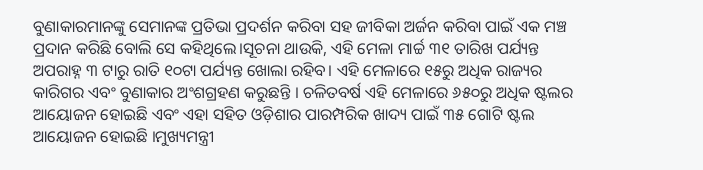ବୁଣାକାରମାନଙ୍କୁ ସେମାନଙ୍କ ପ୍ରତିଭା ପ୍ରଦର୍ଶନ କରିବା ସହ ଜୀବିକା ଅର୍ଜନ କରିବା ପାଇଁ ଏକ ମଞ୍ଚ ପ୍ରଦାନ କରିଛି ବୋଲି ସେ କହିଥିଲେ।ସୂଚନା ଥାଉକି, ଏହି ମେଳା ମାର୍ଚ୍ଚ ୩୧ ତାରିଖ ପର୍ଯ୍ୟନ୍ତ ଅପରାହ୍ନ ୩ ଟାରୁ ରାତି ୧୦ଟା ପର୍ଯ୍ୟନ୍ତ ଖୋଲା ରହିବ। ଏହି ମେଳାରେ ୧୫ରୁ ଅଧିକ ରାଜ୍ୟର କାରିଗର ଏବଂ ବୁଣାକାର ଅଂଶଗ୍ରହଣ କରୁଛନ୍ତି । ଚଳିତବର୍ଷ ଏହି ମେଳାରେ ୬୫୦ରୁ ଅଧିକ ଷ୍ଟଲର ଆୟୋଜନ ହୋଇଛି ଏବଂ ଏହା ସହିତ ଓଡ଼ିଶାର ପାରମ୍ପରିକ ଖାଦ୍ୟ ପାଇଁ ୩୫ ଗୋଟି ଷ୍ଟଲ ଆୟୋଜନ ହୋଇଛି ।ମୁଖ୍ୟମନ୍ତ୍ରୀ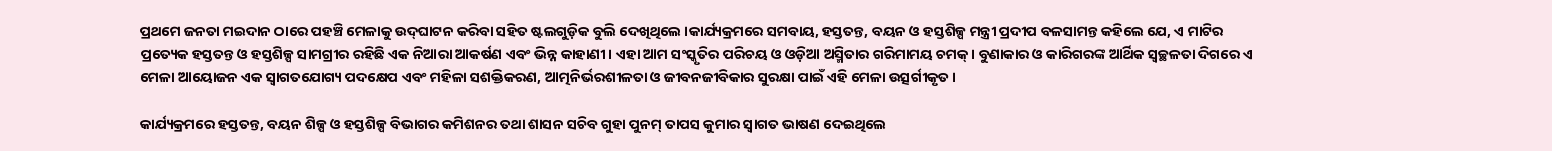ପ୍ରଥମେ ଜନତା ମଇଦାନ ଠାରେ ପହଞ୍ଚି ମେଳାକୁ ଉଦ୍‍ଘାଟନ କରିବା ସହିତ ଷ୍ଟଲଗୁଡ଼ିକ ବୁଲି ଦେଖିଥିଲେ ।କାର୍ଯ୍ୟକ୍ରମରେ ସମବାୟ, ହସ୍ତତନ୍ତ, ବୟନ ଓ ହସ୍ତଶିଳ୍ପ ମନ୍ତ୍ରୀ ପ୍ରଦୀପ ବଳସାମନ୍ତ କହିଲେ ଯେ, ଏ ମାଟିର ପ୍ରତ୍ୟେକ ହସ୍ତତନ୍ତ ଓ ହସ୍ତଶିଳ୍ପ ସାମଗ୍ରୀର ରହିଛି ଏକ ନିଆରା ଆକର୍ଷଣ ଏବଂ ଭିନ୍ନ କାହାଣୀ। ଏହା ଆମ ସଂସ୍କୃତିର ପରିଚୟ ଓ ଓଡ଼ିଆ ଅସ୍ମିତାର ଗରିମାମୟ ଚମକ୍‍। ବୁଣାକାର ଓ କାରିଗରଙ୍କ ଆର୍ଥିକ ସ୍ୱଚ୍ଛଳତା ଦିଗରେ ଏ ମେଳା ଆୟୋଜନ ଏକ ସ୍ୱାଗତଯୋଗ୍ୟ ପଦକ୍ଷେପ ଏବଂ ମହିଳା ସଶକ୍ତିକରଣ, ଆତ୍ମନିର୍ଭରଶୀଳତା ଓ ଜୀବନଜୀବିକାର ସୁରକ୍ଷା ପାଇଁ ଏହି ମେଳା ଉତ୍ସର୍ଗୀକୃତ।

କାର୍ଯ୍ୟକ୍ରମରେ ହସ୍ତତନ୍ତ, ବୟନ ଶିଳ୍ପ ଓ ହସ୍ତଶିଳ୍ପ ବିଭାଗର କମିଶନର ତଥା ଶାସନ ସଚିବ ଗୁହା ପୁନମ୍‍ ତାପସ କୁମାର ସ୍ୱାଗତ ଭାଷଣ ଦେଇଥିଲେ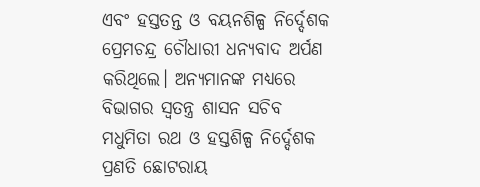ଏବଂ ହସ୍ତତନ୍ତ ଓ ବୟନଶିଳ୍ପ ନିର୍ଦ୍ଦେଶକ ପ୍ରେମଚନ୍ଦ୍ର ଚୌଧାରୀ ଧନ୍ୟବାଦ ଅର୍ପଣ କରିଥିଲେ। ଅନ୍ୟମାନଙ୍କ ମଧ୍ୟରେ ବିଭାଗର ସ୍ୱତନ୍ତ୍ର ଶାସନ ସଚିବ ମଧୁମିତା ରଥ ଓ ହସ୍ତଶିଳ୍ପ ନିର୍ଦ୍ଦେଶକ ପ୍ରଣତି ଛୋଟରାୟ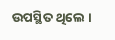ଉପସ୍ଥିତ ଥିଲେ ।